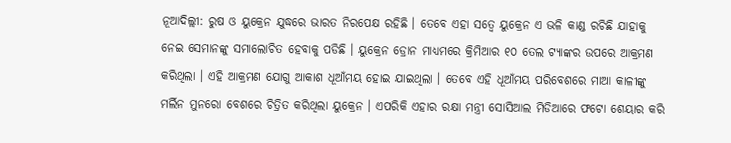ନୂଆଦିଲ୍ଲୀ: ରୁଷ ଓ ୟୁକ୍ରେନ ଯୁଦ୍ଧରେ ଭାରତ ନିରପେକ୍ଷ ରହିଛି । ତେବେ ଏହା ସତ୍ୱେ ୟୁକ୍ରେନ ଏ ଭଳି କାଣ୍ଡ ରଚିଛି ଯାହାକୁ ନେଇ ସେମାନଙ୍କୁ ସମାଲୋଚିତ ହେବାକୁ ପଡିଛି । ୟୁକ୍ରେନ ଡ୍ରୋନ ମାଧ୍ୟମରେ କ୍ରିମିଆର ୧୦ ତେଲ ଟ୍ୟାଙ୍କର ଉପରେ ଆକ୍ରମଣ କରିଥିଲା । ଏହି ଆକ୍ରମଣ ଯୋଗୁ ଆକାଶ ଧୂଆଁମୟ ହୋଇ ଯାଇଥିଲା । ତେବେ ଏହି ଧୂଆଁମୟ ପରିବେଶରେ ମାଆ କାଳୀଙ୍କୁ ମର୍ଲିନ ମୁନରୋ ବେଶରେ ଚିତ୍ରିତ କରିଥିଲା ୟୁକ୍ରେନ । ଏପରିକି ଏହାର ରକ୍ଷା ମନ୍ତ୍ରୀ ସୋସିଆଲ ମିଡିଆରେ ଫଟୋ ଶେୟାର କରି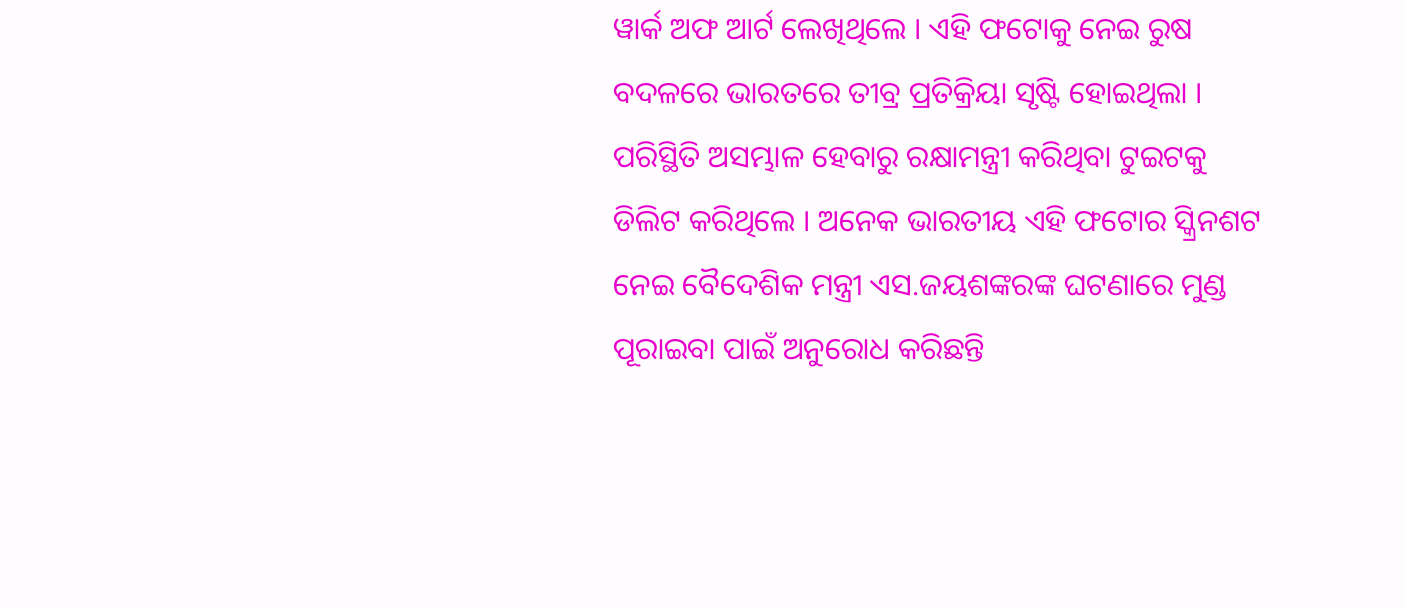ୱାର୍କ ଅଫ ଆର୍ଟ ଲେଖିଥିଲେ । ଏହି ଫଟୋକୁ ନେଇ ରୁଷ ବଦଳରେ ଭାରତରେ ତୀବ୍ର ପ୍ରତିକ୍ରିୟା ସୃଷ୍ଟି ହୋଇଥିଲା ।
ପରିସ୍ଥିତି ଅସମ୍ଭାଳ ହେବାରୁ ରକ୍ଷାମନ୍ତ୍ରୀ କରିଥିବା ଟୁଇଟକୁ ଡିଲିଟ କରିଥିଲେ । ଅନେକ ଭାରତୀୟ ଏହି ଫଟୋର ସ୍କ୍ରିନଶଟ ନେଇ ବୈଦେଶିକ ମନ୍ତ୍ରୀ ଏସ.ଜୟଶଙ୍କରଙ୍କ ଘଟଣାରେ ମୁଣ୍ଡ ପୂରାଇବା ପାଇଁ ଅନୁରୋଧ କରିଛନ୍ତି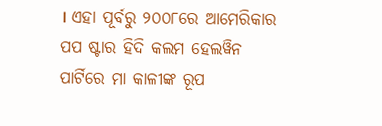। ଏହା ପୂର୍ବରୁ ୨୦୦୮ରେ ଆମେରିକାର ପପ ଷ୍ଟାର ହିଦି କଲମ ହେଲୱିନ ପାର୍ଟିରେ ମା କାଳୀଙ୍କ ରୂପ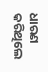ଧାରଣ କରିଥିଲେ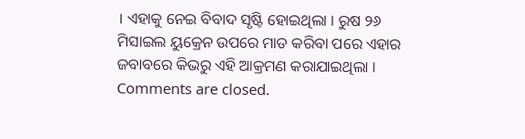। ଏହାକୁ ନେଇ ବିବାଦ ସୃଷ୍ଟି ହୋଇଥିଲା । ରୁଷ ୨୬ ମିସାଇଲ ୟୁକ୍ରେନ ଉପରେ ମାଡ କରିବା ପରେ ଏହାର ଜବାବରେ କିଭରୁ ଏହି ଆକ୍ରମଣ କରାଯାଇଥିଲା ।
Comments are closed.